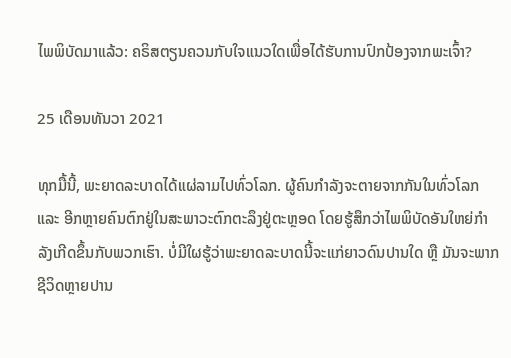ໄພພິບັດມາແລ້ວ: ຄຣິສຕຽນຄວນກັບໃຈແນວໃດເພື່ອໄດ້ຮັບການປົກປ້ອງຈາກພະເຈົ້າ?

25 ເດືອນທັນວາ 2021

ທຸກມື້ນີ້, ພະຍາດລະບາດໄດ້ແຜ່ລາມໄປທົ່ວໂລກ. ຜູ້ຄົນກຳລັງຈະຕາຍຈາກກັນໃນທົ່ວໂລກ ແລະ ອີກຫຼາຍຄົນຕົກຢູ່ໃນສະພາວະຕົກຕະລຶງຢູ່ຕະຫຼອດ ໂດຍຮູ້ສຶກວ່າໄພພິບັດອັນໃຫຍ່ກຳລັງເກີດຂຶ້ນກັບພວກເຮົາ. ບໍ່ມີໃຜຮູ້ວ່າພະຍາດລະບາດນີ້ຈະແກ່ຍາວດົນປານໃດ ຫຼື ມັນຈະພາກຊີວິດຫຼາຍປານ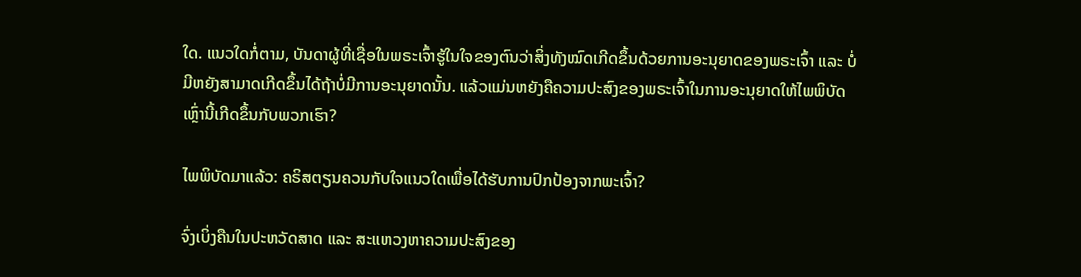ໃດ. ແນວໃດກໍ່ຕາມ, ບັນດາຜູ້ທີ່ເຊື່ອໃນພຣະເຈົ້າຮູ້ໃນໃຈຂອງຕົນວ່າສິ່ງທັງໝົດເກີດຂຶ້ນດ້ວຍການອະນຸຍາດຂອງພຣະເຈົ້າ ແລະ ບໍ່ມີຫຍັງສາມາດເກີດຂຶ້ນໄດ້ຖ້າບໍ່ມີການອະນຸຍາດນັ້ນ. ແລ້ວແມ່ນຫຍັງຄືຄວາມປະສົງຂອງພຣະເຈົ້າໃນການອະນຸຍາດໃຫ້ໄພພິບັດເຫຼົ່ານີ້ເກີດຂຶ້ນກັບພວກເຮົາ?

ໄພພິບັດມາແລ້ວ: ຄຣິສຕຽນຄວນກັບໃຈແນວໃດເພື່ອໄດ້ຮັບການປົກປ້ອງຈາກພະເຈົ້າ?

ຈົ່ງເບິ່ງຄືນໃນປະຫວັດສາດ ແລະ ສະແຫວງຫາຄວາມປະສົງຂອງ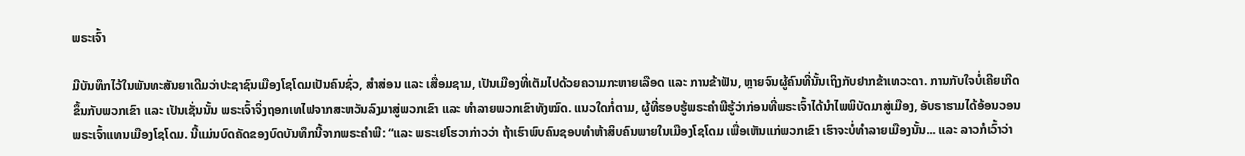ພຣະເຈົ້າ

ມີບັນທຶກໄວ້ໃນພັນທະສັນຍາເດີມວ່າປະຊາຊົນເມືອງໂຊໂດມເປັນຄົນຊົ່ວ, ສຳສ່ອນ ແລະ ເສື່ອມຊາມ, ເປັນເມືອງທີ່ເຕັມໄປດ້ວຍຄວາມກະຫາຍເລືອດ ແລະ ການຂ້າຟັນ, ຫຼາຍຈົນຜູ້ຄົນທີ່ນັ້ນເຖິງກັບຢາກຂ້າເທວະດາ. ການກັບໃຈບໍ່ເຄີຍເກີດຂຶ້ນກັບພວກເຂົາ ແລະ ເປັນເຊັ່ນນັ້ນ ພຣະເຈົ້າຈິ່ງຖອກເທໄຟຈາກສະຫວັນລົງມາສູ່ພວກເຂົາ ແລະ ທຳລາຍພວກເຂົາທັງໝົດ. ແນວໃດກໍ່ຕາມ, ຜູ້ທີ່ຮອບຮູ້ພຣະຄຳພີຮູ້ວ່າກ່ອນທີ່ພຣະເຈົ້າໄດ້ນຳໄພພິບັດມາສູ່ເມືອງ, ອັບຣາຮາມໄດ້ອ້ອນວອນພຣະເຈົ້າແທນເມືອງໂຊໂດມ. ນີ້ແມ່ນບົດຄັດຂອງບົດບັນທຶກນີ້ຈາກພຣະຄຳພີ: “ແລະ ພຣະເຢໂຮວາກ່າວວ່າ ຖ້າເຮົາພົບຄົນຊອບທຳຫ້າສິບຄົນພາຍໃນເມືອງໂຊໂດມ ເພື່ອເຫັນແກ່ພວກເຂົາ ເຮົາຈະບໍ່ທໍາລາຍເມືອງນັ້ນ... ແລະ ລາວກໍເວົ້າວ່າ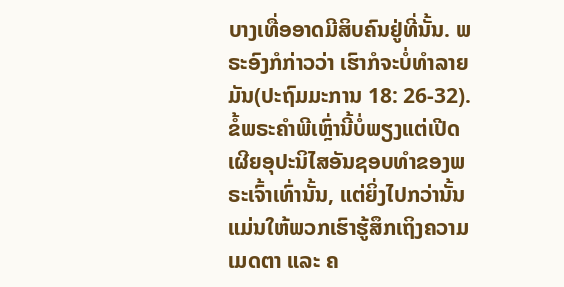ບາງເທື່ອອາດມີສິບຄົນຢູ່ທີ່ນັ້ນ. ພຣະອົງກໍກ່າວວ່າ ເຮົາກໍຈະບໍ່ທຳລາຍມັນ(ປະຖົມມະການ 18: 26-32). ຂໍ້ພຣະຄໍາພີເຫຼົ່ານີ້ບໍ່ພຽງແຕ່ເປີດເຜີຍອຸປະນິໄສອັນຊອບທໍາຂອງພຣະເຈົ້າເທົ່ານັ້ນ, ແຕ່ຍິ່ງໄປກວ່ານັ້ນແມ່ນໃຫ້ພວກເຮົາຮູ້ສຶກເຖິງຄວາມເມດຕາ ແລະ ຄ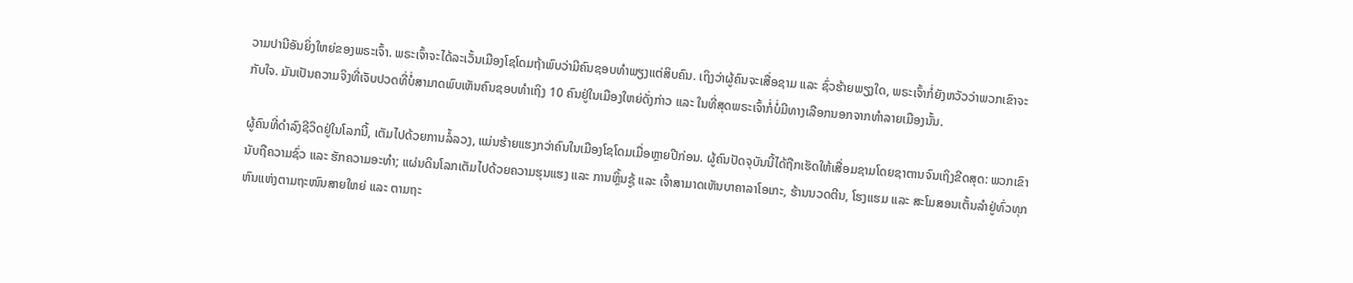ວາມປານີອັນຍິ່ງໃຫຍ່ຂອງພຣະເຈົ້າ. ພຣະເຈົ້າຈະໄດ້ລະເວັ້ນເມືອງໂຊໂດມຖ້າພົບວ່າມີຄົນຊອບທຳພຽງແຕ່ສິບຄົນ. ເຖິງວ່າຜູ້ຄົນຈະເສື່ອຊາມ ແລະ ຊົ່ວຮ້າຍພຽງໃດ, ພຣະເຈົ້າກໍ່ຍັງຫວັວວ່າພວກເຂົາຈະກັບໃຈ. ມັນເປັນຄວາມຈິງທີ່ເຈັບປວດທີ່ບໍ່ສາມາດພົບເຫັນຄົນຊອບທໍາເຖິງ 10 ຄົນຢູ່ໃນເມືອງໃຫຍ່ດັ່ງກ່າວ ແລະ ໃນທີ່ສຸດພຣະເຈົ້າກໍ່ບໍ່ມີທາງເລືອກນອກຈາກທໍາລາຍເມືອງນັ້ນ.

ຜູ້ຄົນທີ່ດໍາລົງຊີວິດຢູ່ໃນໂລກນີ້, ເຕັມໄປດ້ວຍການລໍ້ລວງ, ແມ່ນຮ້າຍແຮງກວ່າຄົນໃນເມືອງໂຊໂດມເມື່ອຫຼາຍປີກ່ອນ. ຜູ້ຄົນປັດຈຸບັນນີ້ໄດ້ຖືກເຮັດໃຫ້ເສື່ອມຊາມໂດຍຊາຕານຈົນເຖິງຂີດສຸດ: ພວກເຂົານັບຖືຄວາມຊົ່ວ ແລະ ຮັກຄວາມອະທຳ; ແຜ່ນດິນໂລກເຕັມໄປດ້ວຍຄວາມຮຸນແຮງ ແລະ ການຫຼິ້ນຊູ້ ແລະ ເຈົ້າສາມາດເຫັນບາຄາລາໂອເກະ, ຮ້ານນວດຕີນ, ໂຮງແຮມ ແລະ ສະໂມສອນເຕັ້ນລໍາຢູ່ທົ່ວທຸກຫົນແຫ່ງຕາມຖະໜົນສາຍໃຫຍ່ ແລະ ຕາມຖະ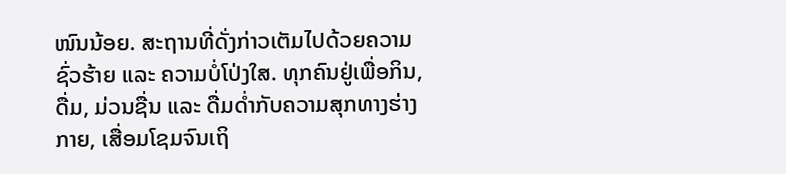ໜົນນ້ອຍ. ສະຖານທີ່ດັ່ງກ່າວເຕັມໄປດ້ວຍຄວາມຊົ່ວຮ້າຍ ແລະ ຄວາມບໍ່ໂປ່ງໃສ. ທຸກຄົນຢູ່ເພື່ອກິນ, ດື່ມ, ມ່ວນຊື່ນ ແລະ ດື່ມດ່ຳກັບຄວາມສຸກທາງຮ່າງກາຍ, ເສື່ອມໂຊມຈົນເຖິ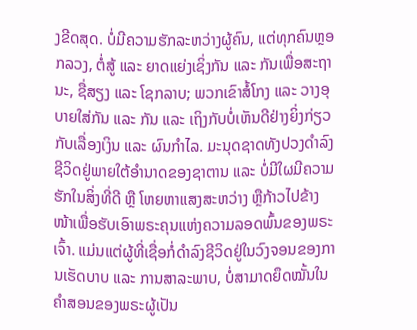ງຂີດສຸດ. ບໍ່ມີຄວາມຮັກລະຫວ່າງຜູ້ຄົນ, ແຕ່ທຸກຄົນຫຼອກລວງ, ຕໍ່ສູ້ ແລະ ຍາດແຍ່ງເຊິ່ງກັນ ແລະ ກັນເພື່ອສະຖານະ, ຊື່ສຽງ ແລະ ໂຊກລາບ; ພວກເຂົາສໍ້ໂກງ ແລະ ວາງອຸບາຍໃສ່ກັນ ແລະ ກັນ ແລະ ເຖິງກັບບໍ່ເຫັນດີຢ່າງຍິ່ງກ່ຽວກັບເລື່ອງເງິນ ແລະ ຜົນກຳໄລ. ມະນຸດຊາດທັງປວງດຳລົງຊີວິດຢູ່ພາຍໃຕ້ອຳນາດຂອງຊາຕານ ແລະ ບໍ່ມີໃຜມີຄວາມຮັກໃນສິ່ງທີ່ດີ ຫຼື ໂຫຍຫາແສງສະຫວ່າງ ຫຼືກ້າວໄປຂ້າງໜ້າເພື່ອຮັບເອົາພຣະຄຸນແຫ່ງຄວາມລອດພົ້ນຂອງພຣະເຈົ້າ. ແມ່ນແຕ່ຜູ້ທີ່ເຊື່ອກໍ່ດຳລົງຊີວິດຢູ່ໃນວົງຈອນຂອງການເຮັດບາບ ແລະ ການສາລະພາບ, ບໍ່ສາມາດຍຶດໝັ້ນໃນຄຳສອນຂອງພຣະຜູ້ເປັນ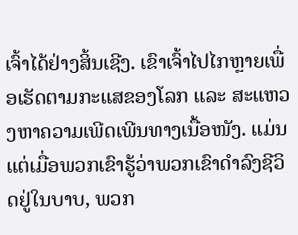ເຈົ້າໄດ້ຢ່າງສິ້ນເຊີງ. ເຂົາເຈົ້າໄປໄກຫຼາຍເພື່ອເຮັດຕາມກະແສຂອງໂລກ ແລະ ສະແຫວງຫາຄວາມເພີດເພີນທາງເນື້ອໜັງ. ແມ່ນແຕ່ເມື່ອພວກເຂົາຮູ້ວ່າພວກເຂົາດໍາລົງຊີວິດຢູ່ໃນບາບ, ພວກ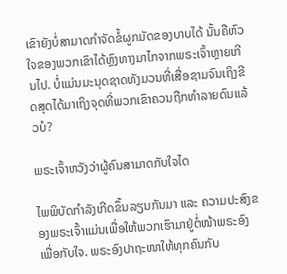ເຂົາຍັງບໍ່ສາມາດກໍາຈັດຂໍ້ຜູກມັດຂອງບາບໄດ້ ນັ້ນຄືຫົວໃຈຂອງພວກເຂົາໄດ້ຫຼົງທາງມາໄກຈາກພຣະເຈົ້າຫຼາຍເກີນໄປ. ບໍ່ແມ່ນມະນຸດຊາດທັງມວນທີ່ເສື່ອຊາມຈົນເຖິງຂີດສຸດໄດ້ມາເຖິງຈຸດທີ່ພວກເຂົາຄວນຖືກທຳລາຍດົນແລ້ວບໍ?

ພຣະເຈົ້າຫວັງວ່າຜູ້ຄົນສາມາດກັບໃຈໄດ

ໄພພິບັດກຳລັງເກີດຂຶ້ນລຽນກັນມາ ແລະ ຄວາມປະສົງຂອງພຣະເຈົ້າແມ່ນເພື່ອໃຫ້ພວກເຮົາມາຢູ່ຕໍ່ໜ້າພຣະອົງເພື່ອກັບໃຈ. ພຣະອົງປາຖະໜາໃຫ້ທຸກຄົນກັບ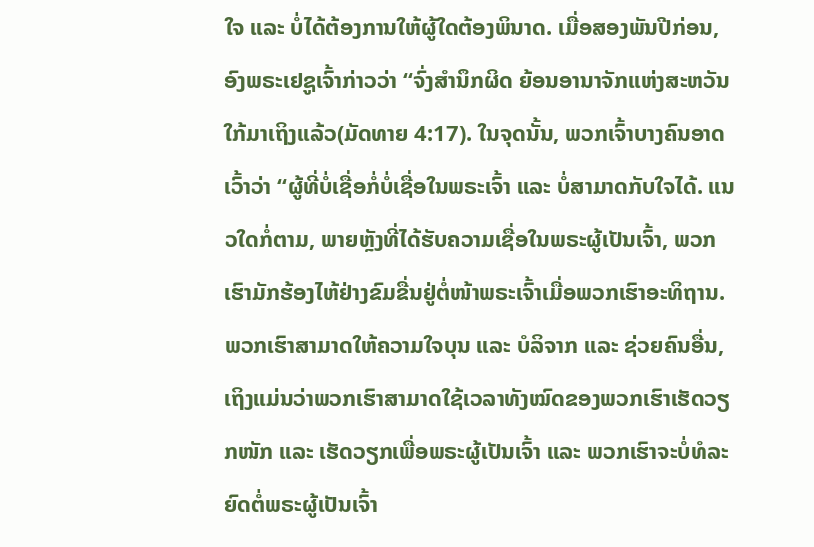ໃຈ ແລະ ບໍ່ໄດ້ຕ້ອງການໃຫ້ຜູ້ໃດຕ້ອງພິນາດ. ເມື່ອສອງພັນປີກ່ອນ, ອົງພຣະເຢຊູເຈົ້າກ່າວວ່າ “ຈົ່ງສຳນຶກຜິດ ຍ້ອນອານາຈັກແຫ່ງສະຫວັນໃກ້ມາເຖິງແລ້ວ(ມັດທາຍ 4:17). ໃນຈຸດນັ້ນ, ພວກເຈົ້າບາງຄົນອາດເວົ້າວ່າ “ຜູ້ທີ່ບໍ່ເຊື່ອກໍ່ບໍ່ເຊື່ອໃນພຣະເຈົ້າ ແລະ ບໍ່ສາມາດກັບໃຈໄດ້. ແນວໃດກໍ່ຕາມ, ພາຍຫຼັງທີ່ໄດ້ຮັບຄວາມເຊື່ອໃນພຣະຜູ້ເປັນເຈົ້າ, ພວກເຮົາມັກຮ້ອງໄຫ້ຢ່າງຂົມຂື່ນຢູ່ຕໍ່ໜ້າພຣະເຈົ້າເມື່ອພວກເຮົາອະທິຖານ. ພວກເຮົາສາມາດໃຫ້ຄວາມໃຈບຸນ ແລະ ບໍລິຈາກ ແລະ ຊ່ວຍຄົນອື່ນ, ເຖິງແມ່ນວ່າພວກເຮົາສາມາດໃຊ້ເວລາທັງໝົດຂອງພວກເຮົາເຮັດວຽກໜັກ ແລະ ເຮັດວຽກເພື່ອພຣະຜູ້ເປັນເຈົ້າ ແລະ ພວກເຮົາຈະບໍ່ທໍລະຍົດຕໍ່ພຣະຜູ້ເປັນເຈົ້າ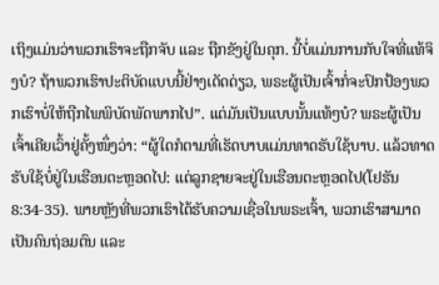ເຖິງແມ່ນວ່າພວກເຮົາຈະຖືກຈັບ ແລະ ຖືກຂັງຢູ່ໃນຄຸກ. ນີ້ບໍ່ແມ່ນການກັບໃຈທີ່ແທ້ຈິງບໍ? ຖ້າພວກເຮົາປະຕິບັດແບບນີ້ຢ່າງເດັດດ່ຽວ, ພຣະຜູ້ເປັນເຈົ້າກໍ່ຈະປົກປ້ອງພວກເຮົາບໍ່ໃຫ້ຖືກໄພພິບັດພັດພາກໄປ”. ແຕ່ມັນເປັນແບບນັ້ນແທ້ໆບໍ? ພຣະຜູ້ເປັນເຈົ້າເຄີຍເວົ້າຢູ່ຄັ້ງໜຶ່ງວ່າ: “ຜູ້ໃດກໍຕາມທີ່ເຮັດບາບແມ່ນທາດຮັບໃຊ້ບາບ. ແລ້ວທາດຮັບໃຊ້ບໍ່ຢູ່ໃນເຮືອນຕະຫຼອດໄປ: ແຕ່ລູກຊາຍຈະຢູ່ໃນເຮືອນຕະຫຼອດໄປ(ໂຢຮັນ 8:34-35). ພາຍຫຼັງທີ່ພວກເຮົາໄດ້ຮັບຄວາມເຊື່ອໃນພຣະເຈົ້າ, ພວກເຮົາສາມາດເປັນຄົນຖ່ອມຕົນ ແລະ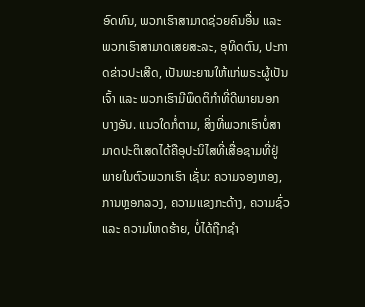ອົດທົນ, ພວກເຮົາສາມາດຊ່ວຍຄົນອື່ນ ແລະ ພວກເຮົາສາມາດເສຍສະລະ, ອຸທິດຕົນ, ປະກາດຂ່າວປະເສີດ, ເປັນພະຍານໃຫ້ແກ່ພຣະຜູ້ເປັນເຈົ້າ ແລະ ພວກເຮົາມີພຶດຕິກໍາທີ່ດີພາຍນອກບາງອັນ. ແນວໃດກໍ່ຕາມ, ສິ່ງທີ່ພວກເຮົາບໍ່ສາມາດປະຕິເສດໄດ້ຄືອຸປະນິໄສທີ່ເສື່ອຊາມທີ່ຢູ່ພາຍໃນຕົວພວກເຮົາ ເຊັ່ນ: ຄວາມຈອງຫອງ, ການຫຼອກລວງ, ຄວາມແຂງກະດ້າງ, ຄວາມຊົ່ວ ແລະ ຄວາມໂຫດຮ້າຍ, ບໍ່ໄດ້ຖືກຊຳ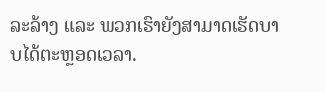ລະລ້າງ ແລະ ພວກເຮົາຍັງສາມາດເຮັດບາບໄດ້ຕະຫຼອດເວລາ.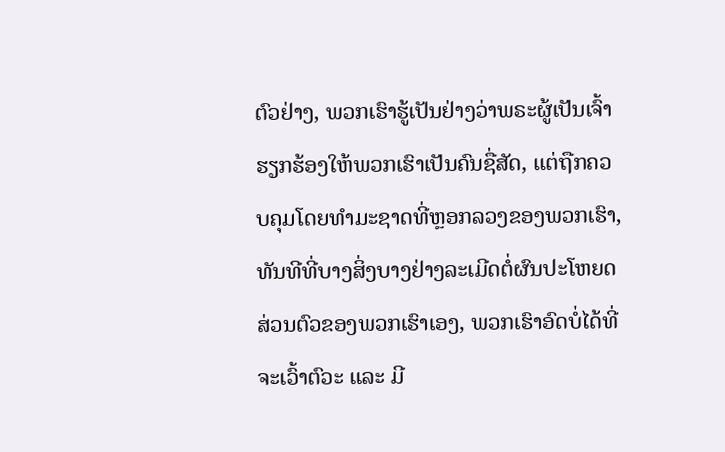ຕົວຢ່າງ, ພວກເຮົາຮູ້ເປັນຢ່າງວ່າພຣະຜູ້ເປັນເຈົ້າຮຽກຮ້ອງໃຫ້ພວກເຮົາເປັນຄົນຊື່ສັດ, ແຕ່ຖືກຄວບຄຸມໂດຍທຳມະຊາດທີ່ຫຼອກລວງຂອງພວກເຮົາ, ທັນທີທີ່ບາງສິ່ງບາງຢ່າງລະເມີດຕໍ່ຜົນປະໂຫຍດສ່ວນຕົວຂອງພວກເຮົາເອງ, ພວກເຮົາອົດບໍ່ໄດ້ທີ່ຈະເວົ້າຕົວະ ແລະ ມີ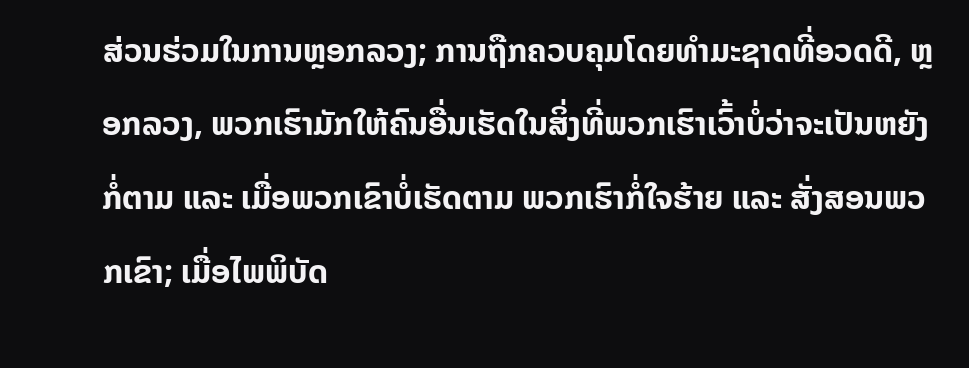ສ່ວນຮ່ວມໃນການຫຼອກລວງ; ການຖືກຄວບຄຸມໂດຍທຳມະຊາດທີ່ອວດດີ, ຫຼອກລວງ, ພວກເຮົາມັກໃຫ້ຄົນອື່ນເຮັດໃນສິ່ງທີ່ພວກເຮົາເວົ້າບໍ່ວ່າຈະເປັນຫຍັງກໍ່ຕາມ ແລະ ເມື່ອພວກເຂົາບໍ່ເຮັດຕາມ ພວກເຮົາກໍ່ໃຈຮ້າຍ ແລະ ສັ່ງສອນພວກເຂົາ; ເມື່ອໄພພິບັດ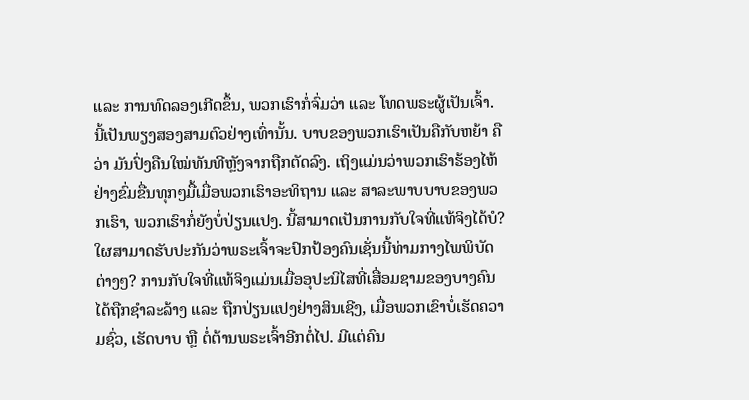ແລະ ການທົດລອງເກີດຂຶ້ນ, ພວກເຮົາກໍ່ຈົ່ມວ່າ ແລະ ໂທດພຣະຜູ້ເປັນເຈົ້າ. ນີ້ເປັນພຽງສອງສາມຕົວຢ່າງເທົ່ານັ້ນ. ບາບຂອງພວກເຮົາເປັນຄືກັບຫຍ້າ ຄືວ່າ ມັນປົ່ງຄືນໃໝ່ທັນທີຫຼັງຈາກຖືກຕັດລົງ. ເຖິງແມ່ນວ່າພວກເຮົາຮ້ອງໄຫ້ຢ່າງຂົ່ມຂື່ນທຸກໆມື້ເມື່ອພວກເຮົາອະທິຖານ ແລະ ສາລະພາບບາບຂອງພວກເຮົາ, ພວກເຮົາກໍ່ຍັງບໍ່ປ່ຽນແປງ. ນີ້ສາມາດເປັນການກັບໃຈທີ່ແທ້ຈິງໄດ້ບໍ? ໃຜສາມາດຮັບປະກັນວ່າພຣະເຈົ້າຈະປົກປ້ອງຄົນເຊັ່ນນີ້ທ່າມກາງໄພພິບັດຕ່າງໆ? ການກັບໃຈທີ່ແທ້ຈິງແມ່ນເມື່ອອຸປະນິໄສທີ່ເສື່ອມຊາມຂອງບາງຄົນໄດ້ຖືກຊຳລະລ້າງ ແລະ ຖືກປ່ຽນແປງຢ່າງສິນເຊີງ, ເມື່ອພວກເຂົາບໍ່ເຮັດຄວາມຊົ່ວ, ເຮັດບາບ ຫຼື ຕໍ່ຕ້ານພຣະເຈົ້າອີກຕໍ່ໄປ. ມີແຕ່ຄົນ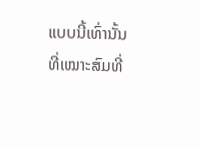ແບບນີ້ເທົ່ານັ້ນທີ່ເໝາະສົມທີ່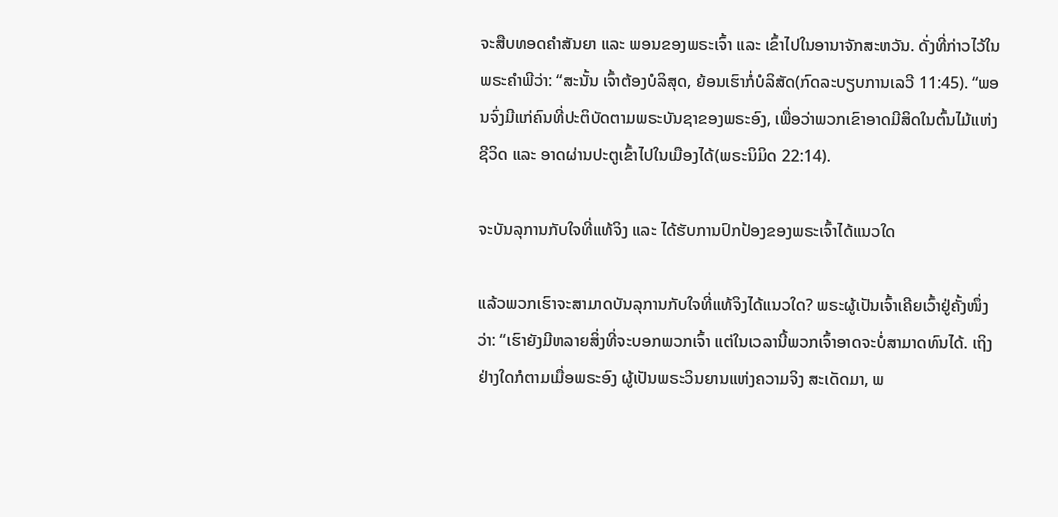ຈະສືບທອດຄໍາສັນຍາ ແລະ ພອນຂອງພຣະເຈົ້າ ແລະ ເຂົ້າໄປໃນອານາຈັກສະຫວັນ. ດັ່ງທີ່ກ່າວໄວ້ໃນພຣະຄຳພີວ່າ: “ສະນັ້ນ ເຈົ້າຕ້ອງບໍລິສຸດ, ຍ້ອນເຮົາກໍ່ບໍລິສັດ(ກົດລະບຽບການເລວີ 11:45). “ພອນຈົ່ງມີແກ່ຄົນທີ່ປະຕິບັດຕາມພຣະບັນຊາຂອງພຣະອົງ, ເພື່ອວ່າພວກເຂົາອາດມີສິດໃນຕົ້ນໄມ້ແຫ່ງຊີວິດ ແລະ ອາດຜ່ານປະຕູເຂົ້າໄປໃນເມືອງໄດ້(ພຣະນິມິດ 22:14).

ຈະບັນລຸການກັບໃຈທີ່ແທ້ຈິງ ແລະ ໄດ້ຮັບການປົກປ້ອງຂອງພຣະເຈົ້າໄດ້ແນວໃດ

ແລ້ວພວກເຮົາຈະສາມາດບັນລຸການກັບໃຈທີ່ແທ້ຈິງໄດ້ແນວໃດ? ພຣະຜູ້ເປັນເຈົ້າເຄີຍເວົ້າຢູ່ຄັ້ງໜຶ່ງວ່າ: “ເຮົາຍັງມີຫລາຍສິ່ງທີ່ຈະບອກພວກເຈົ້າ ແຕ່ໃນເວລານີ້ພວກເຈົ້າອາດຈະບໍ່ສາມາດທົນໄດ້. ເຖິງຢ່າງໃດກໍຕາມເມື່ອພຣະອົງ ຜູ້ເປັນພຣະວິນຍານແຫ່ງຄວາມຈິງ ສະເດັດມາ, ພ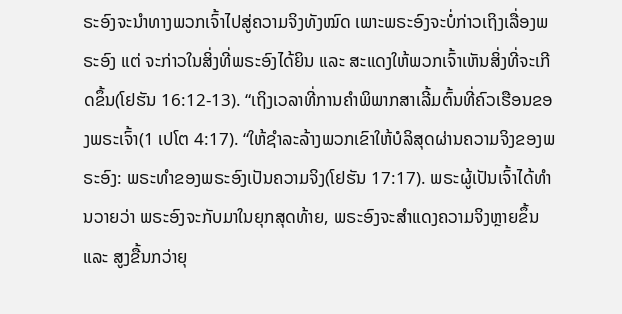ຣະອົງຈະນຳທາງພວກເຈົ້າໄປສູ່ຄວາມຈິງທັງໝົດ ເພາະພຣະອົງຈະບໍ່ກ່າວເຖິງເລື່ອງພຣະອົງ ແຕ່ ຈະກ່າວໃນສິ່ງທີ່ພຣະອົງໄດ້ຍິນ ແລະ ສະແດງໃຫ້ພວກເຈົ້າເຫັນສິ່ງທີ່ຈະເກີດຂຶ້ນ(ໂຢຮັນ 16:12-13). “ເຖິງເວລາທີ່ການຄໍາພິພາກສາເລີ້ມຕົ້ນທີ່ຄົວເຮືອນຂອງພຣະເຈົ້າ(1 ເປໂຕ 4:17). “ໃຫ້ຊໍາລະລ້າງພວກເຂົາໃຫ້ບໍລິສຸດຜ່ານຄວາມຈິງຂອງພຣະອົງ: ພຣະທຳຂອງພຣະອົງເປັນຄວາມຈິງ(ໂຢຮັນ 17:17). ພຣະຜູ້ເປັນເຈົ້າໄດ້ທຳນວາຍວ່າ ພຣະອົງຈະກັບມາໃນຍຸກສຸດທ້າຍ, ພຣະອົງຈະສຳແດງຄວາມຈິງຫຼາຍຂຶ້ນ ແລະ ສູງຂື້ນກວ່າຍຸ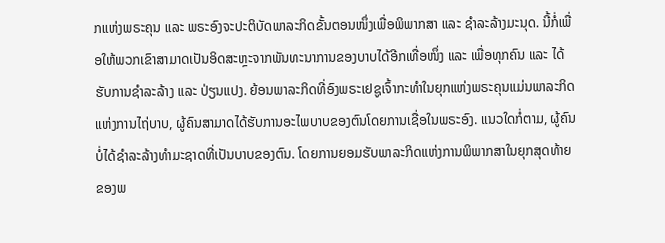ກແຫ່ງພຣະຄຸນ ແລະ ພຣະອົງຈະປະຕິບັດພາລະກິດຂັ້ນຕອນໜຶ່ງເພື່ອພິພາກສາ ແລະ ຊຳລະລ້າງມະນຸດ. ນີ້ກໍ່ເພື່ອໃຫ້ພວກເຂົາສາມາດເປັນອິດສະຫຼະຈາກພັນທະນາການຂອງບາບໄດ້ອີກເທື່ອໜຶ່ງ ແລະ ເພື່ອທຸກຄົນ ແລະ ໄດ້ຮັບການຊຳລະລ້າງ ແລະ ປ່ຽນແປງ. ຍ້ອນພາລະກິດທີ່ອົງພຣະເຢຊູເຈົ້າກະທຳໃນຍຸກແຫ່ງພຣະຄຸນແມ່ນພາລະກິດແຫ່ງການໄຖ່ບາບ, ຜູ້ຄົນສາມາດໄດ້ຮັບການອະໄພບາບຂອງຕົນໂດຍການເຊື່ອໃນພຣະອົງ. ແນວໃດກໍ່ຕາມ, ຜູ້ຄົນບໍ່ໄດ້ຊຳລະລ້າງທຳມະຊາດທີ່ເປັນບາບຂອງຕົນ. ໂດຍການຍອມຮັບພາລະກິດແຫ່ງການພິພາກສາໃນຍຸກສຸດທ້າຍຂອງພ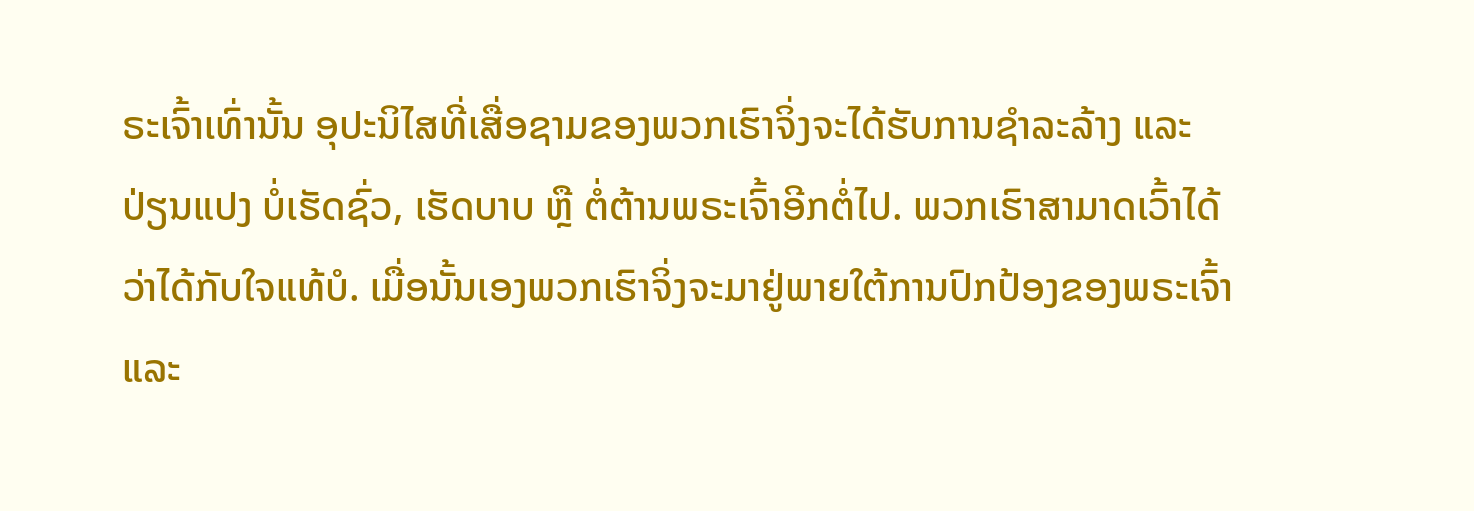ຣະເຈົ້າເທົ່ານັ້ນ ອຸປະນິໄສທີ່ເສື່ອຊາມຂອງພວກເຮົາຈິ່ງຈະໄດ້ຮັບການຊຳລະລ້າງ ແລະ ປ່ຽນແປງ ບໍ່ເຮັດຊົ່ວ, ເຮັດບາບ ຫຼື ຕໍ່ຕ້ານພຣະເຈົ້າອີກຕໍ່ໄປ. ພວກເຮົາສາມາດເວົ້າໄດ້ວ່າໄດ້ກັບໃຈແທ້ບໍ. ເມື່ອນັ້ນເອງພວກເຮົາຈິ່ງຈະມາຢູ່ພາຍໃຕ້ການປົກປ້ອງຂອງພຣະເຈົ້າ ແລະ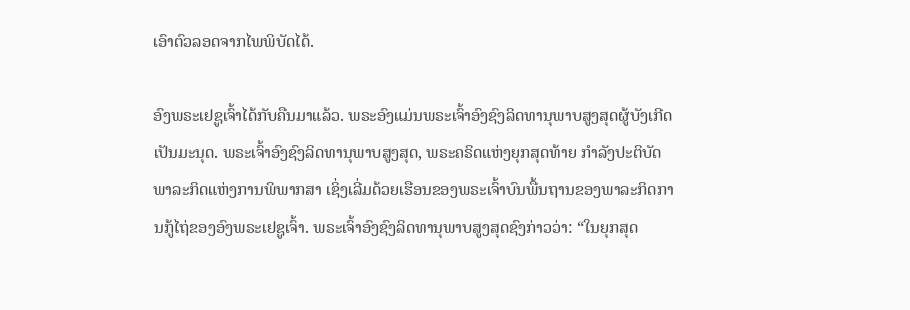ເອົາຕົວລອດຈາກໄພພິບັດໄດ້.

ອົງພຣະເຢຊູເຈົ້າໄດ້ກັບຄືນມາແລ້ວ. ພຣະອົງແມ່ນພຣະເຈົ້າອົງຊົງລິດທານຸພາບສູງສຸດຜູ້ບັງເກີດເປັນມະນຸດ. ພຣະເຈົ້າອົງຊົງລິດທານຸພາບສູງສຸດ, ພຣະຄຣິດແຫ່ງຍຸກສຸດທ້າຍ ກຳລັງປະຕິບັດພາລະກິດແຫ່ງການພິພາກສາ ເຊິ່ງເລີ່ມດ້ວຍເຮືອນຂອງພຣະເຈົ້າບົນພື້ນຖານຂອງພາລະກິດການກູ້ໄຖ່ຂອງອົງພຣະເຢຊູເຈົ້າ. ພຣະເຈົ້າອົງຊົງລິດທານຸພາບສູງສຸດຊົງກ່າວວ່າ: “ໃນຍຸກສຸດ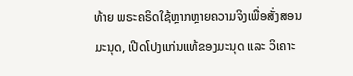ທ້າຍ ພຣະຄຣິດໃຊ້ຫຼາກຫຼາຍຄວາມຈິງເພື່ອສັ່ງສອນມະນຸດ, ເປີດໂປງແກ່ນແທ້ຂອງມະນຸດ ແລະ ວິເຄາະ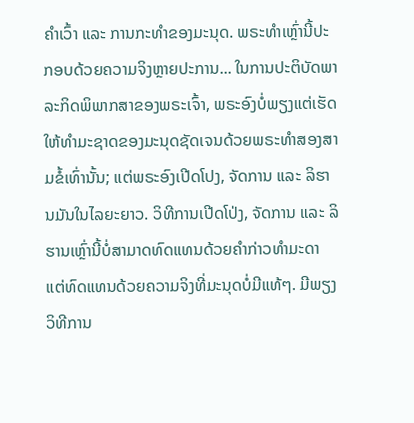ຄໍາເວົ້າ ແລະ ການກະທຳຂອງມະນຸດ. ພຣະທໍາເຫຼົ່ານີ້ປະກອບດ້ວຍຄວາມຈິງຫຼາຍປະການ... ໃນການປະຕິບັດພາລະກິດພິພາກສາຂອງພຣະເຈົ້າ, ພຣະອົງບໍ່ພຽງແຕ່ເຮັດໃຫ້ທໍາມະຊາດຂອງມະນຸດຊັດເຈນດ້ວຍພຣະທໍາສອງສາມຂໍ້ເທົ່ານັ້ນ; ແຕ່ພຣະອົງເປີດໂປງ, ຈັດການ ແລະ ລິຮານມັນໃນໄລຍະຍາວ. ວິທີການເປີດໂປ່ງ, ຈັດການ ແລະ ລິຮານເຫຼົ່ານີ້ບໍ່ສາມາດທົດແທນດ້ວຍຄໍາກ່າວທໍາມະດາ ແຕ່ທົດແທນດ້ວຍຄວາມຈິງທີ່ມະນຸດບໍ່ມີແທ້ໆ. ມີພຽງວິທີການ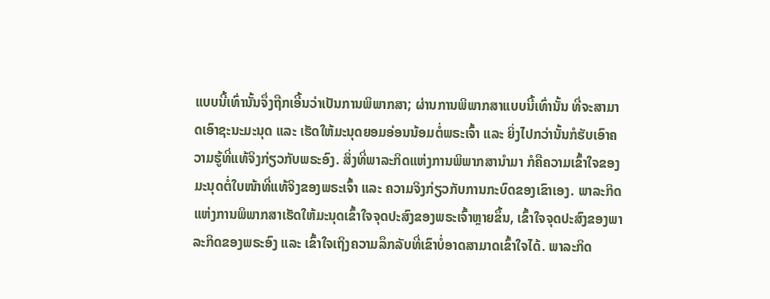ແບບນີ້ເທົ່ານັ້ນຈຶ່ງຖືກເອີ້ນວ່າເປັນການພິພາກສາ; ຜ່ານການພິພາກສາແບບນີ້ເທົ່ານັ້ນ ທີ່ຈະສາມາດເອົາຊະນະມະນຸດ ແລະ ເຮັດໃຫ້ມະນຸດຍອມອ່ອນນ້ອມຕໍ່ພຣະເຈົ້າ ແລະ ຍິ່ງໄປກວ່ານັ້ນກໍຮັບເອົາຄວາມຮູ້ທີ່ແທ້ຈິງກ່ຽວກັບພຣະອົງ. ສິ່ງທີ່ພາລະກິດແຫ່ງການພິພາກສານໍາມາ ກໍຄືຄວາມເຂົ້າໃຈຂອງມະນຸດຕໍ່ໃບໜ້າທີ່ແທ້ຈິງຂອງພຣະເຈົ້າ ແລະ ຄວາມຈິງກ່ຽວກັບການກະບົດຂອງເຂົາເອງ. ພາລະກິດແຫ່ງການພິພາກສາເຮັດໃຫ້ມະນຸດເຂົ້າໃຈຈຸດປະສົງຂອງພຣະເຈົ້າຫຼາຍຂຶ້ນ, ເຂົ້າໃຈຈຸດປະສົງຂອງພາລະກິດຂອງພຣະອົງ ແລະ ເຂົ້າໃຈເຖິງຄວາມລຶກລັບທີ່ເຂົາບໍ່ອາດສາມາດເຂົ້າໃຈໄດ້. ພາລະກິດ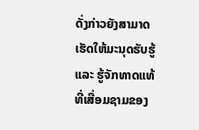ດັ່ງກ່າວຍັງສາມາດເຮັດໃຫ້ມະນຸດຮັບຮູ້ ແລະ ຮູ້ຈັກທາດແທ້ທີ່ເສື່ອມຊາມຂອງ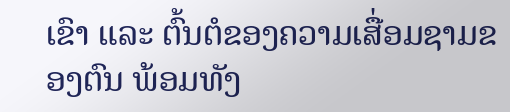ເຂົາ ແລະ ຕົ້ນຕໍຂອງຄວາມເສື່ອມຊາມຂອງຕົນ ພ້ອມທັງ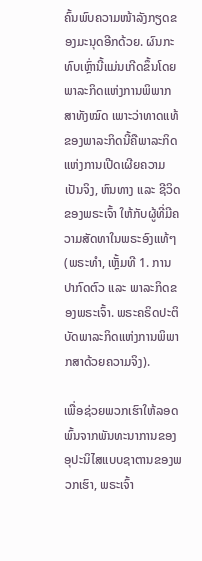ຄົ້ນພົບຄວາມໜ້າລັງກຽດຂອງມະນຸດອີກດ້ວຍ. ຜົນກະທົບເຫຼົ່ານີ້ແມ່ນເກີດຂຶ້ນໂດຍພາລະກິດແຫ່ງການພິພາກສາທັງໝົດ ເພາະວ່າທາດແທ້ຂອງພາລະກິດນີ້ຄືພາລະກິດແຫ່ງການເປີດເຜີຍຄວາມເປັນຈິງ, ຫົນທາງ ແລະ ຊີວິດຂອງພຣະເຈົ້າ ໃຫ້ກັບຜູ້ທີ່ມີຄວາມສັດທາໃນພຣະອົງແທ້ໆ(ພຣະທຳ, ເຫຼັ້ມທີ 1. ການປາກົດຕົວ ແລະ ພາລະກິດຂອງພຣະເຈົ້າ. ພຣະຄຣິດປະຕິບັດພາລະກິດແຫ່ງການພິພາກສາດ້ວຍຄວາມຈິງ).

ເພື່ອຊ່ວຍພວກເຮົາໃຫ້ລອດພົ້ນຈາກພັນທະນາການຂອງອຸປະນິໄສແບບຊາຕານຂອງພວກເຮົາ, ພຣະເຈົ້າ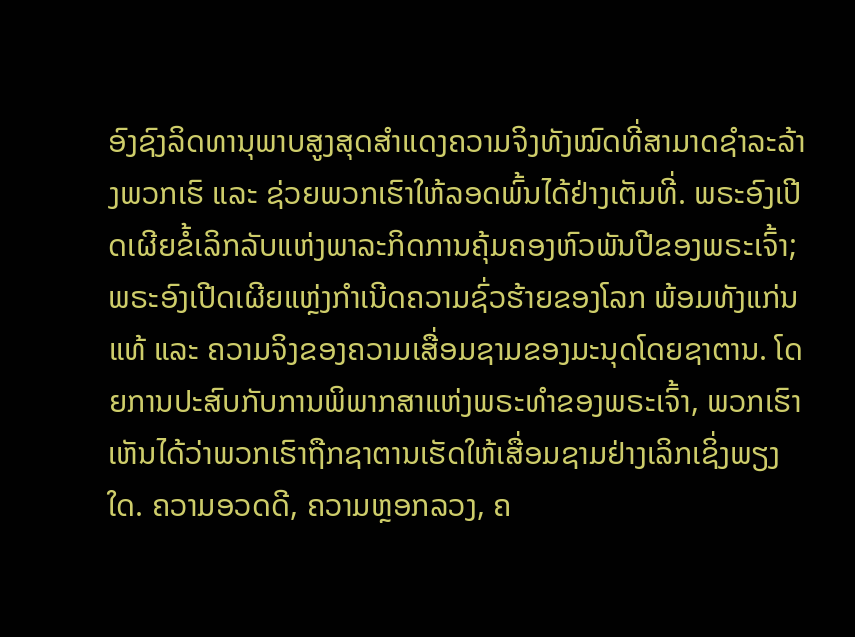ອົງຊົງລິດທານຸພາບສູງສຸດສຳແດງຄວາມຈິງທັງໝົດທີ່ສາມາດຊຳລະລ້າງພວກເຮົ ແລະ ຊ່ວຍພວກເຮົາໃຫ້ລອດພົ້ນໄດ້ຢ່າງເຕັມທີ່. ພຣະອົງເປີດເຜີຍຂໍ້ເລິກລັບແຫ່ງພາລະກິດການຄຸ້ມຄອງຫົວພັນປີຂອງພຣະເຈົ້າ; ພຣະອົງເປີດເຜີຍແຫຼ່ງກຳເນີດຄວາມຊົ່ວຮ້າຍຂອງໂລກ ພ້ອມທັງແກ່ນແທ້ ແລະ ຄວາມຈິງຂອງຄວາມເສື່ອມຊາມຂອງມະນຸດໂດຍຊາຕານ. ໂດຍການປະສົບກັບການພິພາກສາແຫ່ງພຣະທຳຂອງພຣະເຈົ້າ, ພວກເຮົາເຫັນໄດ້ວ່າພວກເຮົາຖືກຊາຕານເຮັດໃຫ້ເສື່ອມຊາມຢ່າງເລິກເຊິ່ງພຽງໃດ. ຄວາມອວດດີ, ຄວາມຫຼອກລວງ, ຄ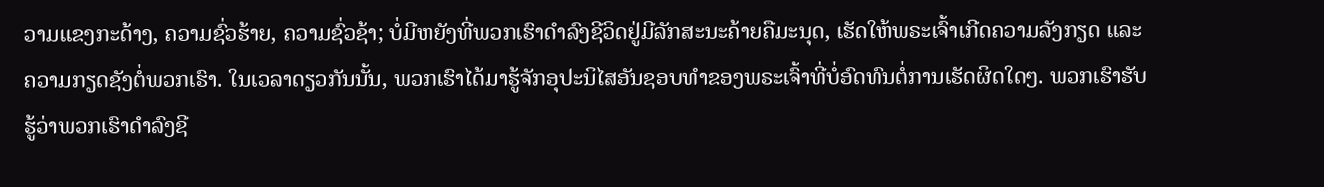ວາມແຂງກະດ້າງ, ຄວາມຊົ່ວຮ້າຍ, ຄວາມຊົ່ວຊ້າ; ບໍ່ມີຫຍັງທີ່ພວກເຮົາດໍາລົງຊີວິດຢູ່ມີລັກສະນະຄ້າຍຄືມະນຸດ, ເຮັດໃຫ້ພຣະເຈົ້າເກີດຄວາມລັງກຽດ ແລະ ຄວາມກຽດຊັງຕໍ່ພວກເຮົາ. ໃນເວລາດຽວກັນນັ້ນ, ພວກເຮົາໄດ້ມາຮູ້ຈັກອຸປະນິໄສອັນຊອບທຳຂອງພຣະເຈົ້າທີ່ບໍ່ອົດທົນຕໍ່ການເຮັດຜິດໃດໆ. ພວກເຮົາຮັບຮູ້ວ່າພວກເຮົາດຳລົງຊີ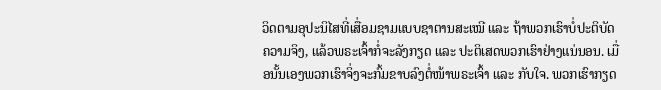ວິດຕາມອຸປະນິໄສທີ່ເສື່ອມຊາມແບບຊາຕານສະເໝີ ແລະ ຖ້າພວກເຮົາບໍ່ປະຕິບັດຄວາມຈິງ, ແລ້ວພຣະເຈົ້າກໍ່ຈະລັງກຽດ ແລະ ປະຕິເສດພວກເຮົາຢ່າງແນ່ນອນ. ເມື່ອນັ້ນເອງພວກເຮົາຈິ່ງຈະກົ້ມຂາບລົງຕໍ່ໜ້າພຣະເຈົ້າ ແລະ ກັບໃຈ. ພວກເຮົາກຽດ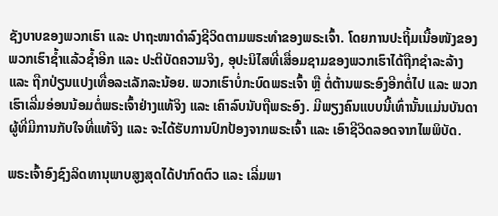ຊັງບາບຂອງພວກເຮົາ ແລະ ປາຖະໜາດຳລົງຊີວິດຕາມພຣະທຳຂອງພຣະເຈົ້າ. ໂດຍການປະຖິ້ມເນື້ອໜັງຂອງພວກເຮົາຊ້ຳແລ້ວຊ້ຳອີກ ແລະ ປະຕິບັດຄວາມຈິງ, ອຸປະນິໄສທີ່ເສື່ອມຊາມຂອງພວກເຮົາໄດ້ຖືກຊຳລະລ້າງ ແລະ ຖືກປ່ຽນແປງເທື່ອລະເລັກລະນ້ອຍ. ພວກເຮົາບໍ່ກະບົດພຣະເຈົ້າ ຫຼື ຕໍ່ຕ້ານພຣະອົງອີກຕໍ່ໄປ ແລະ ພວກເຮົາເລີ່ມອ່ອນນ້ອມຕໍ່ພຣະເຈົ້າຢ່າງແທ້ຈິງ ແລະ ເຄົາລົບນັບຖືພຣະອົງ. ມີພຽງຄົນແບບນີ້ເທົ່ານັ້ນແມ່ນບັນດາຜູ້ທີ່ມີການກັບໃຈທີ່ແທ້ຈິງ ແລະ ຈະໄດ້ຮັບການປົກປ້ອງຈາກພຣະເຈົ້າ ແລະ ເອົາຊີວິດລອດຈາກໄພພິບັດ.

ພຣະເຈົ້າອົງຊົງລິດທານຸພາບສູງສຸດໄດ້ປາກົດຕົວ ແລະ ເລີ່ມພາ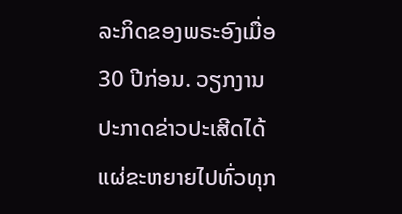ລະກິດຂອງພຣະອົງເມື່ອ 30 ປີກ່ອນ. ວຽກງານປະກາດຂ່າວປະເສີດໄດ້ແຜ່ຂະຫຍາຍໄປທົ່ວທຸກ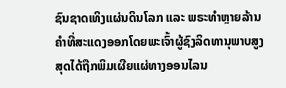ຊົນຊາດເທິງແຜ່ນດິນໂລກ ແລະ ພຣະທຳຫຼາຍລ້ານຄໍາທີ່ສະແດງອອກໂດຍພະເຈົ້າຜູ້ຊົງລິດທານຸພາບສູງສຸດໄດ້ຖືກພິມເຜີຍແຜ່ທາງອອນໄລນ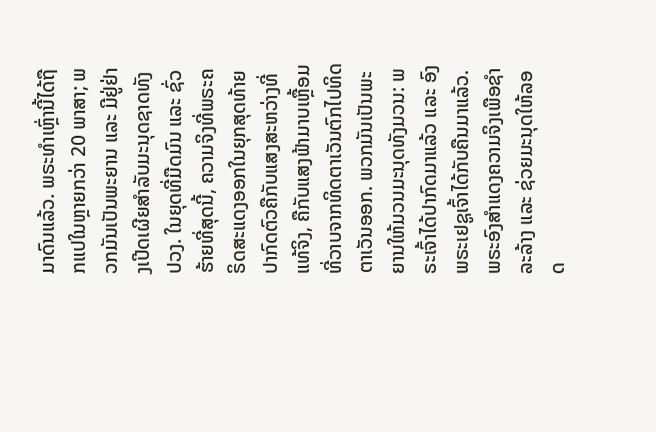ມາດົນແລ້ວ. ພຣະທຳເຫຼົ່ານີ້ໄດ້ຖືກແປໃນຫຼາຍກວ່າ 20 ພາສາ; ພວກມັນເປັນພະຍານ ແລະ ມີຢູ່ຢ່າງເປີດເຜີຍສໍາລັບມະນຸດຊາດທັງປວງ. ໃນຍຸດທີ່ມືດມົນ ແລະ ຊົ່ວຮ້າຍທີ່ສຸດນີ້, ຄວາມຈິງທີ່ພຣະຄຣິດສະແດງອອກໃນຍຸກສຸດທ້າຍປາກົດຕົວຄືກັບແສງສະຫວ່າງທີ່ແທ້ຈິງ, ຄືກັບແສງຟ້າມາບເຫຼື້ອມທີ່ວາບຈາກທິດຕາເວັນຕົກໄປທິດຕາເວັນອອກ. ພວກມັນເປັນພະຍານໃຫ້ມວນມະນຸດທັງມວນ: ພຣະເຈົ້າໄດ້ປາກົດມາແລ້ວ ແລະ ອົງພຣະເຢຊູເຈົ້າໄດ້ກັບຄືນມາແລ້ວ. ພຣະອົງສຳແດງຄວາມຈິງເພືອຊຳລະລ້າງ ແລະ ຊ່ວຍມະນຸດໃຫ້ລອດ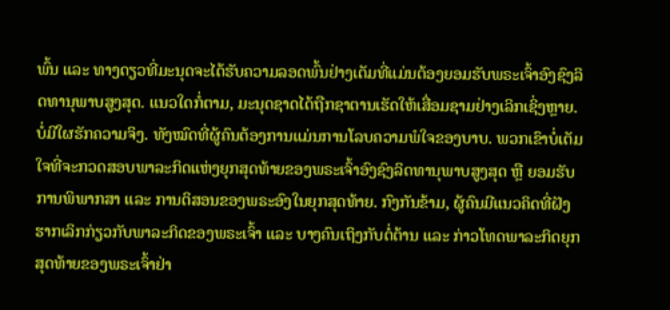ພົ້ນ ແລະ ທາງດຽວທີ່ມະນຸດຈະໄດ້ຮັບຄວາມລອດພົ້ນຢ່າງເຕັມທີ່ແມ່ນຕ້ອງຍອມຮັບພຣະເຈົ້າອົງຊົງລິດທານຸພາບສູງສຸດ. ແນວໃດກໍ່ຕາມ, ມະນຸດຊາດໄດ້ຖືກຊາຕານເຮັດໃຫ້ເສື່ອມຊາມຢ່າງເລິກເຊິ່ງຫຼາຍ. ບໍ່ມີໃຜຮັກຄວາມຈິງ. ທັງໝົດທີ່ຜູ້ຄົນຕ້ອງການແມ່ນການໂລບຄວາມພໍໃຈຂອງບາບ. ພວກເຂົາບໍ່ເຕັມໃຈທີ່ຈະກວດສອບພາລະກິດແຫ່ງຍຸກສຸດທ້າຍຂອງພຣະເຈົ້າອົງຊົງລິດທານຸພາບສູງສຸດ ຫຼື ຍອມຮັບການພິພາກສາ ແລະ ການຕິສອນຂອງພຣະອົງໃນຍຸກສຸດທ້າຍ. ກົງກັນຂ້າມ, ຜູ້ຄົນມີແນວຄິດທີ່ຝັງຮາກເລິກກ່ຽວກັບພາລະກິດຂອງພຣະເຈົ້າ ແລະ ບາງຄົນເຖິງກັບຕໍ່ຕ້ານ ແລະ ກ່າວໂທດພາລະກິດຍຸກສຸດທ້າຍຂອງພຣະເຈົ້າຢ່າ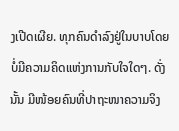ງເປີດເຜີຍ. ທຸກຄົນດຳລົງຢູ່ໃນບາບໂດຍບໍ່ມີຄວາມຄິດແຫ່ງການກັບໃຈໃດໆ. ດັ່ງນັ້ນ ມີໜ້ອຍຄົນທີ່ປາຖະໜາຄວາມຈິງ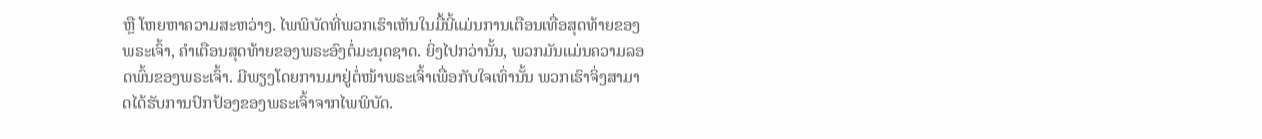ຫຼື ໂຫຍຫາຄວາມສະຫວ່າງ. ໄພພິບັດທີ່ພວກເຮົາເຫັນໃນມື້ນີ້ແມ່ນການເຕືອນເທື່ອສຸດທ້າຍຂອງພຣະເຈົ້າ, ຄໍາເຕືອນສຸດທ້າຍຂອງພຣະອົງຕໍ່ມະນຸດຊາດ. ຍິ່ງໄປກວ່ານັ້ນ, ພວກມັນແມ່ນຄວາມລອດພົ້ນຂອງພຣະເຈົ້າ. ມີພຽງໂດຍການມາຢູ່ຕໍ່ໜ້າພຣະເຈົ້າເພື່ອກັບໃຈເທົ່ານັ້ນ ພວກເຮົາຈິ່ງສາມາດໄດ້ຮັບການປົກປ້ອງຂອງພຣະເຈົ້າຈາກໄພພິບັດ.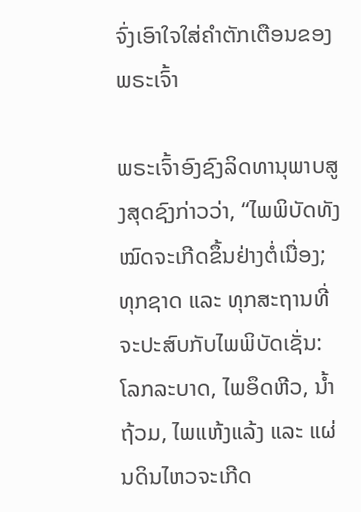ຈົ່ງເອົາໃຈໃສ່ຄຳຕັກເຕືອນຂອງພຣະເຈົ້າ

ພຣະເຈົ້າອົງຊົງລິດທານຸພາບສູງສຸດຊົງກ່າວວ່າ, “ໄພພິບັດທັງໝົດຈະເກີດຂຶ້ນຢ່າງຕໍ່ເນື່ອງ; ທຸກຊາດ ແລະ ທຸກສະຖານທີ່ ຈະປະສົບກັບໄພພິບັດເຊັ່ນ: ໂລກລະບາດ, ໄພອຶດຫີວ, ນ້ຳຖ້ວມ, ໄພແຫ້ງແລ້ງ ແລະ ແຜ່ນດິນໄຫວຈະເກີດ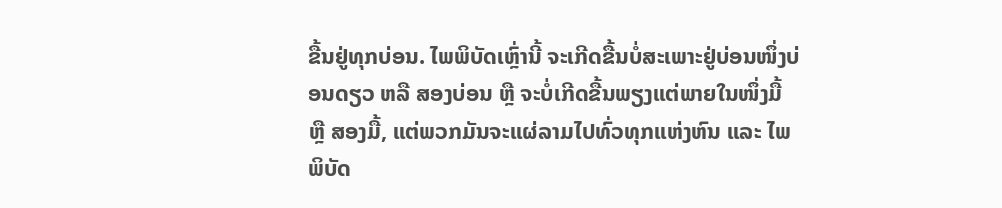ຂື້ນຢູ່ທຸກບ່ອນ. ໄພພິບັດເຫຼົ່ານີ້ ຈະເກີດຂື້ນບໍ່ສະເພາະຢູ່ບ່ອນໜຶ່ງບ່ອນດຽວ ຫລື ສອງບ່ອນ ຫຼື ຈະບໍ່ເກີດຂື້ນພຽງແຕ່ພາຍໃນໜຶ່ງມື້ ຫຼື ສອງມື້, ແຕ່ພວກມັນຈະແຜ່ລາມໄປທົ່ວທຸກແຫ່ງຫົນ ແລະ ໄພພິບັດ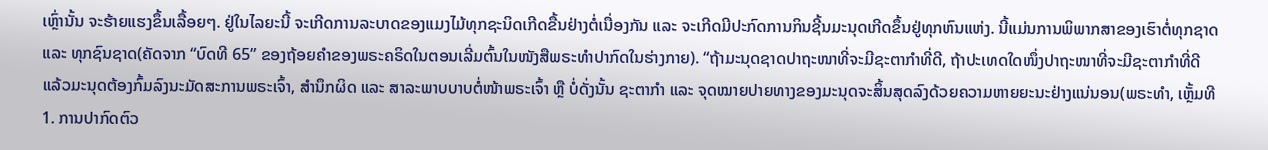ເຫຼົ່ານັ້ນ ຈະຮ້າຍແຮງຂຶ້ນເລື້ອຍໆ. ຢູ່ໃນໄລຍະນີ້ ຈະເກີດການລະບາດຂອງແມງໄມ້ທຸກຊະນິດເກີດຂື້ນຢ່າງຕໍ່ເນື່ອງກັນ ແລະ ຈະເກີດມີປະກົດການກິນຊີ້ນມະນຸດເກີດຂຶ້ນຢູ່ທຸກຫົນແຫ່ງ. ນີ້ແມ່ນການພິພາກສາຂອງເຮົາຕໍ່ທຸກຊາດ ແລະ ທຸກຊົນຊາດ(ຄັດຈາກ “ບົດທີ 65” ຂອງຖ້ອຍຄຳຂອງພຣະຄຣິດໃນຕອນເລີ່ມຕົ້ນໃນໜັງສືພຣະທຳປາກົດໃນຮ່າງກາຍ). “ຖ້າມະນຸດຊາດປາຖະໜາທີ່ຈະມີຊະຕາກໍາທີ່ດີ, ຖ້າປະເທດໃດໜຶ່ງປາຖະໜາທີ່ຈະມີຊະຕາກໍາທີ່ດີ ແລ້ວມະນຸດຕ້ອງກົ້ມລົງນະມັດສະການພຣະເຈົ້າ, ສຳນຶກຜິດ ແລະ ສາລະພາບບາບຕໍ່ໜ້າພຣະເຈົ້າ ຫຼື ບໍ່ດັ່ງນັ້ນ ຊະຕາກໍາ ແລະ ຈຸດໝາຍປາຍທາງຂອງມະນຸດຈະສິ້ນສຸດລົງດ້ວຍຄວາມຫາຍຍະນະຢ່າງແນ່ນອນ(ພຣະທຳ, ເຫຼັ້ມທີ 1. ການປາກົດຕົວ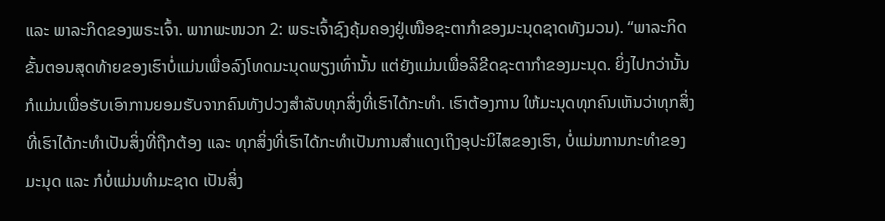ແລະ ພາລະກິດຂອງພຣະເຈົ້າ. ພາກພະໜວກ 2: ພຣະເຈົ້າຊົງຄຸ້ມຄອງຢູ່ເໜືອຊະຕາກໍາຂອງມະນຸດຊາດທັງມວນ). “ພາລະກິດຂັ້ນຕອນສຸດທ້າຍຂອງເຮົາບໍ່ແມ່ນເພື່ອລົງໂທດມະນຸດພຽງເທົ່ານັ້ນ ແຕ່ຍັງແມ່ນເພື່ອລິຂີດຊະຕາກໍາຂອງມະນຸດ. ຍິ່ງໄປກວ່ານັ້ນ ກໍແມ່ນເພື່ອຮັບເອົາການຍອມຮັບຈາກຄົນທັງປວງສໍາລັບທຸກສິ່ງທີ່ເຮົາໄດ້ກະທໍາ. ເຮົາຕ້ອງການ ໃຫ້ມະນຸດທຸກຄົນເຫັນວ່າທຸກສິ່ງທີ່ເຮົາໄດ້ກະທໍາເປັນສິ່ງທີ່ຖືກຕ້ອງ ແລະ ທຸກສິ່ງທີ່ເຮົາໄດ້ກະທໍາເປັນການສໍາແດງເຖິງອຸປະນິໄສຂອງເຮົາ, ບໍ່ແມ່ນການກະທໍາຂອງມະນຸດ ແລະ ກໍບໍ່ແມ່ນທໍາມະຊາດ ເປັນສິ່ງ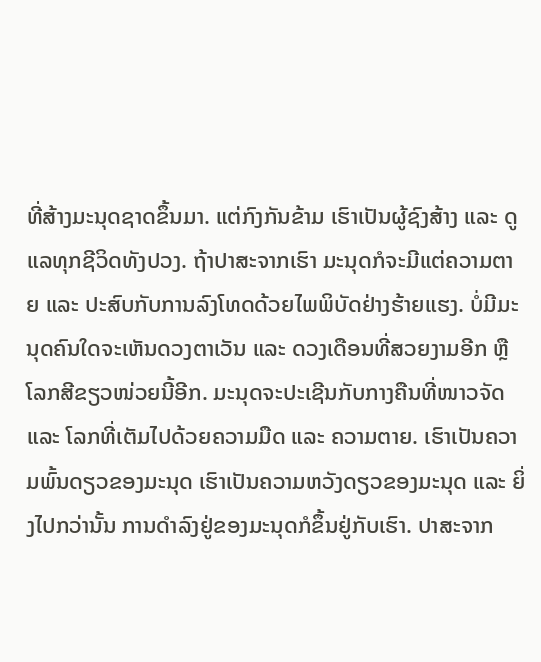ທີ່ສ້າງມະນຸດຊາດຂຶ້ນມາ. ແຕ່ກົງກັນຂ້າມ ເຮົາເປັນຜູ້ຊົງສ້າງ ແລະ ດູແລທຸກຊີວິດທັງປວງ. ຖ້າປາສະຈາກເຮົາ ມະນຸດກໍຈະມີແຕ່ຄວາມຕາຍ ແລະ ປະສົບກັບການລົງໂທດດ້ວຍໄພພິບັດຢ່າງຮ້າຍແຮງ. ບໍ່ມີມະນຸດຄົນໃດຈະເຫັນດວງຕາເວັນ ແລະ ດວງເດືອນທີ່ສວຍງາມອີກ ຫຼື ໂລກສີຂຽວໜ່ວຍນີ້ອີກ. ມະນຸດຈະປະເຊີນກັບກາງຄືນທີ່ໜາວຈັດ ແລະ ໂລກທີ່ເຕັມໄປດ້ວຍຄວາມມືດ ແລະ ຄວາມຕາຍ. ເຮົາເປັນຄວາມພົ້ນດຽວຂອງມະນຸດ ເຮົາເປັນຄວາມຫວັງດຽວຂອງມະນຸດ ແລະ ຍິ່ງໄປກວ່ານັ້ນ ການດໍາລົງຢູ່ຂອງມະນຸດກໍຂຶ້ນຢູ່ກັບເຮົາ. ປາສະຈາກ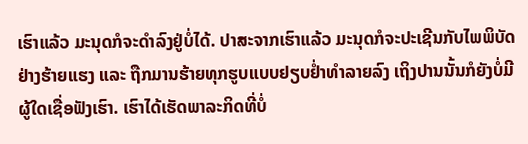ເຮົາແລ້ວ ມະນຸດກໍຈະດໍາລົງຢູ່ບໍ່ໄດ້. ປາສະຈາກເຮົາແລ້ວ ມະນຸດກໍຈະປະເຊີນກັບໄພພິບັດຢ່າງຮ້າຍແຮງ ແລະ ຖືກມານຮ້າຍທຸກຮູບແບບຢຽບຢໍ່າທໍາລາຍລົງ ເຖິງປານນັ້ນກໍຍັງບໍ່ມີຜູ້ໃດເຊື່ອຟັງເຮົາ. ເຮົາໄດ້ເຮັດພາລະກິດທີ່ບໍ່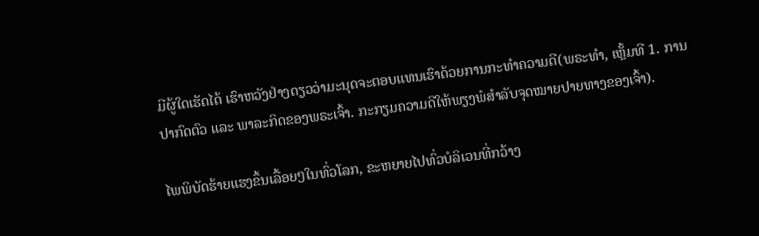ມີຜູ້ໃດເຮັດໄດ້ ເຮົາຫວັງຢ່າງດຽວວ່າມະນຸດຈະຕອບແທນເຮົາດ້ວຍການກະທໍາຄວາມດີ(ພຣະທຳ, ເຫຼັ້ມທີ 1. ການປາກົດຕົວ ແລະ ພາລະກິດຂອງພຣະເຈົ້າ. ກະກຽມຄວາມດີໃຫ້ພຽງພໍສຳລັບຈຸດໝາຍປາຍທາງຂອງເຈົ້າ).

ໄພພິບັດຮ້າຍແຮງຂຶ້ນເລື້ອຍໆໃນທົ່ວໂລກ, ຂະຫຍາຍໄປທົ່ວບໍລິເວນທີ່ກວ້າງ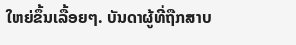ໃຫຍ່ຂຶ້ນເລື້ອຍໆ. ບັນດາຜູ້ທີ່ຖືກສາບ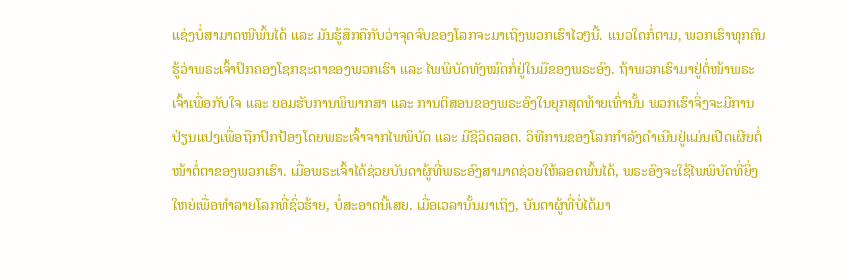ແຊ່ງບໍ່ສາມາດໜີພົ້ນໄດ້ ແລະ ມັນຮູ້ສຶກຄືກັບວ່າຈຸດຈົບຂອງໂລກຈະມາເຖິງພວກເຮົາໄວໆນີ້. ແນວໃດກໍ່ຕາມ, ພວກເຮົາທຸກຄົນຮູ້ວ່າພຣະເຈົ້າປົກຄອງໂຊກຊະຕາຂອງພວກເຮົາ ແລະ ໄພພິບັດທັງໝົດກໍ່ຢູ່ໃນມືຂອງພຣະອົງ. ຖ້າພວກເຮົາມາຢູ່ຕໍ່ໜ້າພຣະເຈົ້າເພື່ອກັບໃຈ ແລະ ຍອມຮັບການພິພາກສາ ແລະ ການຕິສອນຂອງພຣະອົງໃນຍຸກສຸດທ້າຍເທົ່ານັ້ນ ພວກເຮົາຈິ່ງຈະມີການປ່ຽນແປງເພື່ອຖືກປົກປ້ອງໂດຍພຣະເຈົ້າຈາກໄພພິບັດ ແລະ ມີຊີວິດລອດ. ວິທີການຂອງໂລກກຳລັງດຳເນີນຢູ່ແມ່ນເປີດເຜີຍຕໍ່ໜ້າຕໍ່ຕາຂອງພວກເຮົາ. ເມື່ອພຣະເຈົ້າໄດ້ຊ່ວຍບັນດາຜູ້ທີ່ພຣະອົງສາມາດຊ່ວຍໃຫ້ລອດພົ້ນໄດ້, ພຣະອົງຈະໃຊ້ໄພພິບັດທີ່ຍິ່ງໃຫຍ່ເພື່ອທຳລາຍໂລກທີ່ຊົ່ວຮ້າຍ, ບໍ່ສະອາດນີ້ເສຍ. ເມື່ອເວລານັ້ນມາເຖິງ, ບັນດາຜູ້ທີ່ບໍ່ໄດ້ມາ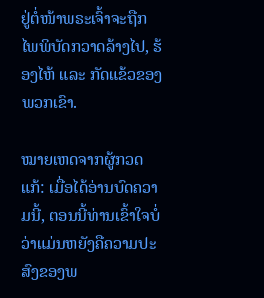ຢູ່ຕໍ່ໜ້າພຣະເຈົ້າຈະຖືກໄພພິບັດກວາດລ້າງໄປ, ຮ້ອງໄຫ້ ແລະ ກັດແຂ້ວຂອງພວກເຂົາ.

ໝາຍເຫດຈາກຜູ້ກວດແກ້: ເມື່ອໄດ້ອ່ານບົດຄວາມນີ້, ຕອນນີ້ທ່ານເຂົ້າໃຈບໍ່ວ່າແມ່ນຫຍັງຄືຄວາມປະສົງຂອງພ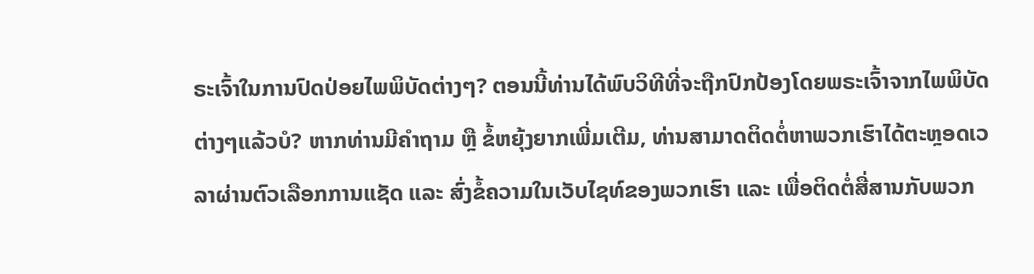ຣະເຈົ້າໃນການປົດປ່ອຍໄພພິບັດຕ່າງໆ? ຕອນນີ້ທ່ານໄດ້ພົບວິທີທີ່ຈະຖືກປົກປ້ອງໂດຍພຣະເຈົ້າຈາກໄພພິບັດຕ່າງໆແລ້ວບໍ? ຫາກທ່ານມີຄຳຖາມ ຫຼື ຂໍ້ຫຍຸ້ງຍາກເພີ່ມເຕີມ, ທ່ານສາມາດຕິດຕໍ່ຫາພວກເຮົາໄດ້ຕະຫຼອດເວລາຜ່ານຕົວເລືອກການແຊັດ ແລະ ສົ່ງຂໍ້ຄວາມໃນເວັບໄຊທ໌ຂອງພວກເຮົາ ແລະ ເພື່ອຕິດຕໍ່ສື່ສານກັບພວກ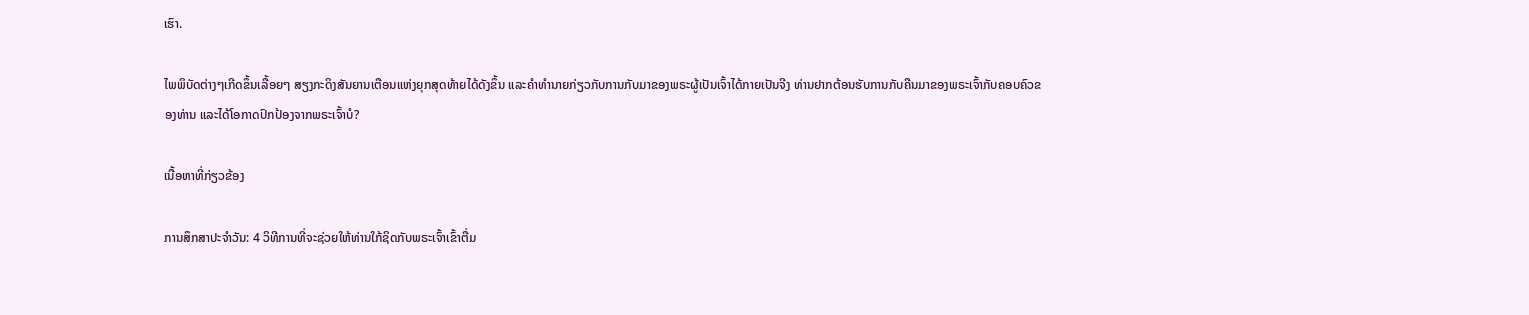ເຮົາ.

ໄພພິບັດຕ່າງໆເກີດຂຶ້ນເລື້ອຍໆ ສຽງກະດິງສັນຍານເຕືອນແຫ່ງຍຸກສຸດທ້າຍໄດ້ດັງຂຶ້ນ ແລະຄໍາທໍານາຍກ່ຽວກັບການກັບມາຂອງພຣະຜູ້ເປັນເຈົ້າໄດ້ກາຍເປັນຈີງ ທ່ານຢາກຕ້ອນຮັບການກັບຄືນມາຂອງພຣະເຈົ້າກັບຄອບຄົວຂອງທ່ານ ແລະໄດ້ໂອກາດປົກປ້ອງຈາກພຣະເຈົ້າບໍ?

ເນື້ອຫາທີ່ກ່ຽວຂ້ອງ

ການສຶກສາປະຈໍາວັນ: 4 ວິທີການທີ່ຈະຊ່ວຍໃຫ້ທ່ານໃກ້ຊິດກັບພຣະເຈົ້າເຂົ້າຕື່ມ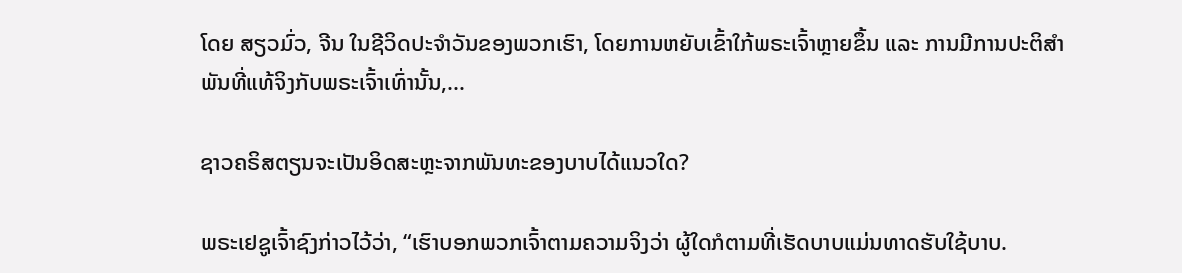ໂດຍ ສຽວມົ່ວ, ຈີນ ໃນຊີວິດປະຈໍາວັນຂອງພວກເຮົາ, ໂດຍການຫຍັບເຂົ້າໃກ້ພຣະເຈົ້າຫຼາຍຂຶ້ນ ແລະ ການມີການປະຕິສໍາພັນທີ່ແທ້ຈິງກັບພຣະເຈົ້າເທົ່ານັ້ນ,...

ຊາວຄຣິສຕຽນຈະເປັນອິດສະຫຼະຈາກພັນທະຂອງບາບໄດ້ແນວໃດ?

ພຣະເຢຊູເຈົ້າຊົງກ່າວໄວ້ວ່າ, “ເຮົາບອກພວກເຈົ້າຕາມຄວາມຈິງວ່າ ຜູ້ໃດກໍຕາມທີ່ເຮັດບາບແມ່ນທາດຮັບໃຊ້ບາບ.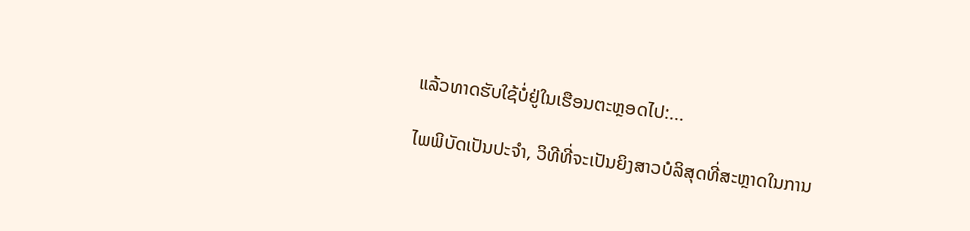ແລ້ວທາດຮັບໃຊ້ບໍ່ຢູ່ໃນເຮືອນຕະຫຼອດໄປ:...

ໄພພິບັດເປັນປະຈຳ, ວິທີທີ່ຈະເປັນຍິງສາວບໍລິສຸດທີ່ສະຫຼາດໃນການ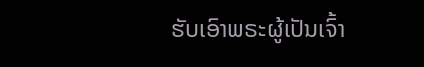ຮັບເອົາພຣະຜູ້ເປັນເຈົ້າ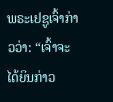ພຣະເຢຊູເຈົ້າກ່າວວ່າ: “ເຈົ້າຈະໄດ້ຍິນກ່າວ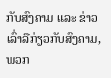ກັບສົງຄາມ ແລະ ຂ່າວເລົ່າລືກ່ຽວກັບສົງຄາມ, ພວກ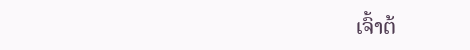ເຈົ້າຕ້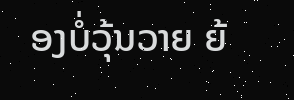ອງບໍ່ວຸ້ນວາຍ ຍ້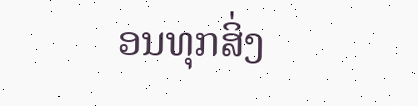ອນທຸກສິ່ງ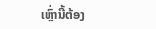ເຫຼົ່ານີ້ຕ້ອງ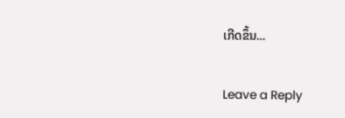ເກີດຂຶ້ນ...

Leave a Reply